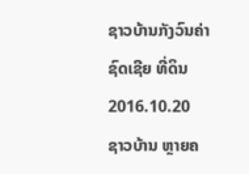ຊາວບ້ານກັງວົນຄ່າຊົດເຊີຍ ທີ່ດິນ
2016.10.20
ຊາວບ້ານ ຫຼາຍຄ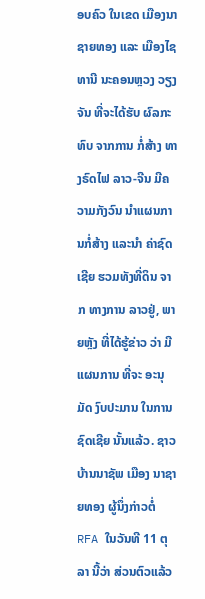ອບຄົວ ໃນເຂດ ເມືອງນາຊາຍທອງ ແລະ ເມືອງໄຊທານີ ນະຄອນຫຼວງ ວຽງຈັນ ທີ່ຈະໄດ້ຮັບ ຜົລກະທົບ ຈາກການ ກໍ່ສ້າງ ທາງຣົດໄຟ ລາວ-ຈີນ ມີຄວາມກັງວົນ ນໍາແຜນການກໍ່ສ້າງ ແລະນໍາ ຄ່າຊົດເຊີຍ ຮວມທັງທີ່ດິນ ຈາກ ທາງການ ລາວຢູ່, ພາຍຫຼັງ ທີ່ໄດ້ຮູ້ຂ່າວ ວ່າ ມີແຜນການ ທີ່ຈະ ອະນຸມັດ ງົບປະມານ ໃນການຊົດເຊີຍ ນັ້ນແລ້ວ. ຊາວບ້ານນາຊັພ ເມືອງ ນາຊາຍທອງ ຜູ້ນຶ່ງກ່າວຕໍ່ RFA ໃນວັນທີ 11 ຕຸລາ ນີ້ວ່າ ສ່ວນຕົວແລ້ວ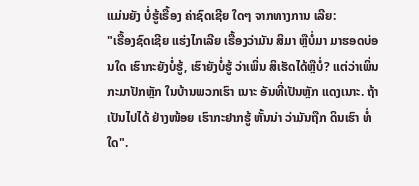ແມ່ນຍັງ ບໍ່ຮູ້ເຣື້ອງ ຄ່າຊົດເຊີຍ ໃດໆ ຈາກທາງການ ເລີຍ:
"ເຣື້ອງຊົດເຊີຍ ແຮ່ງໄກເລີຍ ເຣື້ອງວ່າມັນ ສິມາ ຫຼືບໍ່ມາ ມາຮອດບ່ອນໃດ ເຮົາກະຍັງບໍ່ຮູ້, ເຮົາຍັງບໍ່ຮູ້ ວ່າເພິ່ນ ສິເຮັດໄດ້ຫຼືບໍ່? ແຕ່ວ່າເພິ່ນ ກະມາປັກຫຼັກ ໃນບ້ານພວກເຮົາ ເນາະ ອັນທີ່ເປັນຫຼັກ ແດງເນາະ. ຖ້າເປັນໄປໄດ້ ຢ່າງໜ້ອຍ ເຮົາກະຢາກຮູ້ ຫັ້ນນ່າ ວ່າມັນຖືກ ດິນເຮົາ ທໍ່ໃດ".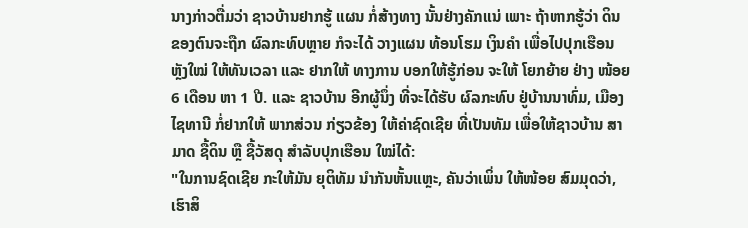ນາງກ່າວຕື່ມວ່າ ຊາວບ້ານຢາກຮູ້ ແຜນ ກໍ່ສ້າງທາງ ນັ້ນຢ່າງຄັກແນ່ ເພາະ ຖ້າຫາກຮູ້ວ່າ ດິນ ຂອງຕົນຈະຖືກ ຜົລກະທົບຫຼາຍ ກໍຈະໄດ້ ວາງແຜນ ທ້ອນໂຮມ ເງິນຄຳ ເພື່ອໄປປຸກເຮືອນ ຫຼັງໃໝ່ ໃຫ້ທັນເວລາ ແລະ ຢາກໃຫ້ ທາງການ ບອກໃຫ້ຮູ້ກ່ອນ ຈະໃຫ້ ໂຍກຍ້າຍ ຢ່າງ ໜ້ອຍ 6 ເດືອນ ຫາ 1 ປີ. ແລະ ຊາວບ້ານ ອີກຜູ້ນຶ່ງ ທີ່ຈະໄດ້ຮັບ ຜົລກະທົບ ຢູ່ບ້ານນາທົ່ມ, ເມືອງໄຊທານີ ກໍ່ຢາກໃຫ້ ພາກສ່ວນ ກ່ຽວຂ້ອງ ໃຫ້ຄ່າຊົດເຊີຍ ທີ່ເປັນທັມ ເພື່ອໃຫ້ຊາວບ້ານ ສາມາດ ຊື້ດິນ ຫຼື ຊື້ວັສດຸ ສໍາລັບປຸກເຮືອນ ໃໝ່ໄດ້:
"ໃນການຊົດເຊີຍ ກະໃຫ້ມັນ ຍຸຕິທັມ ນຳກັນຫັ້ນແຫຼະ, ຄັນວ່າເພິ່ນ ໃຫ້ໜ້ອຍ ສົມມຸດວ່າ, ເຮົາສິ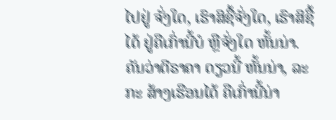ໄປຢູ່ ຈັ່ງໃດ, ເຮົາສິຊື້ຈັ່ງໃດ, ເຮົາສິຊື້ໄດ້ ຢູ່ຄືເກົ່ານີ້ບໍ ຫຼືຈັ່ງໃດ ຫັ້ນນ່າ. ຄັນວ່າຕີຣາຄາ ດຽວນີ້ ຫັ້ນນ່າ, ລະກະ ສ້າງເຮືອນໄດ້ ຄືເກົ່ານີ້ນ່າ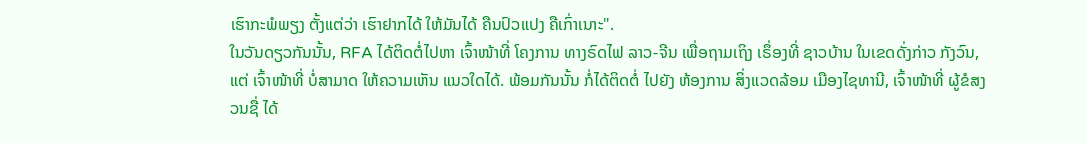ເຮົາກະພໍພຽງ ຕັ້ງແຕ່ວ່າ ເຮົາຢາກໄດ້ ໃຫ້ມັນໄດ້ ຄືນປົວແປງ ຄືເກົ່າເນາະ".
ໃນວັນດຽວກັນນັ້ນ, RFA ໄດ້ຕິດຕໍ່ໄປຫາ ເຈົ້າໜ້າທີ່ ໂຄງການ ທາງຣົດໄຟ ລາວ-ຈີນ ເພື່ອຖາມເຖິງ ເຣຶ່ອງທີ່ ຊາວບ້ານ ໃນເຂດດັ່ງກ່າວ ກັງວົນ, ແຕ່ ເຈົ້າໜ້າທີ່ ບໍ່ສາມາດ ໃຫ້ຄວາມເຫັນ ແນວໃດໄດ້. ພ້ອມກັນນັ້ນ ກໍ່ໄດ້ຕິດຕໍ່ ໄປຍັງ ຫ້ອງການ ສິ່ງແວດລ້ອມ ເມືອງໄຊທານີ, ເຈົ້າໜ້າທີ່ ຜູ້ຂໍສງວນຊື່ ໄດ້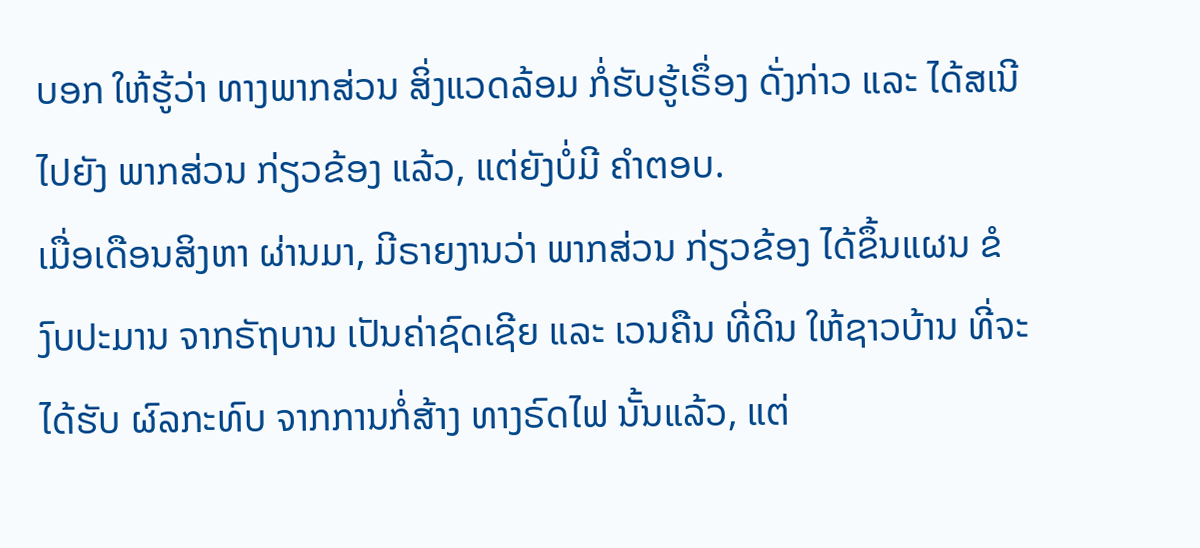ບອກ ໃຫ້ຮູ້ວ່າ ທາງພາກສ່ວນ ສິ່ງແວດລ້ອມ ກໍ່ຮັບຮູ້ເຣຶ່ອງ ດັ່ງກ່າວ ແລະ ໄດ້ສເນີໄປຍັງ ພາກສ່ວນ ກ່ຽວຂ້ອງ ແລ້ວ, ແຕ່ຍັງບໍ່ມີ ຄຳຕອບ.
ເມື່ອເດືອນສິງຫາ ຜ່ານມາ, ມີຣາຍງານວ່າ ພາກສ່ວນ ກ່ຽວຂ້ອງ ໄດ້ຂຶ້ນແຜນ ຂໍງົບປະມານ ຈາກຣັຖບານ ເປັນຄ່າຊົດເຊີຍ ແລະ ເວນຄືນ ທີ່ດິນ ໃຫ້ຊາວບ້ານ ທີ່ຈະໄດ້ຮັບ ຜົລກະທົບ ຈາກການກໍ່ສ້າງ ທາງຣົດໄຟ ນັ້ນແລ້ວ, ແຕ່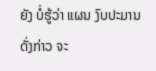ຍັງ ບໍ່ຮູ້ວ່າ ແຜນ ງົບປະມານ ດັ່ງກ່າວ ຈະ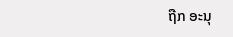ຖືກ ອະນຸ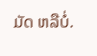ມັດ ຫລືບໍ່.